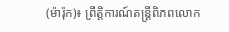(ម៉ារ៉ុក)៖ ព្រឹត្តិការណ៍តន្រ្ដីពិភពលោក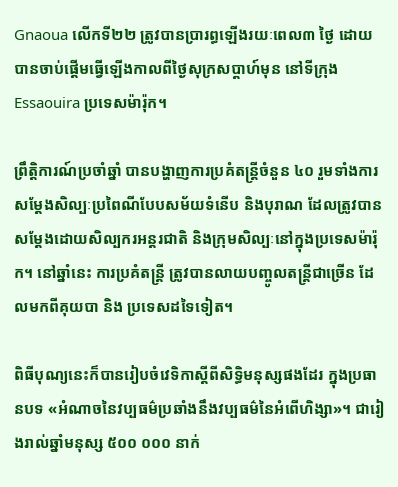Gnaoua លើកទី២២ ត្រូវបានប្រារព្ធឡើងរយៈពេល៣ ថ្ងៃ ដោយបានចាប់ផ្ដើមធ្វើឡើងកាលពីថ្ងៃសុក្រសប្ដាហ៍មុន នៅទីក្រុង Essaouira ប្រទេសម៉ារ៉ុក។

ព្រឹត្តិការណ៍ប្រចាំឆ្នាំ បានបង្ហាញការប្រគំតន្រ្ដីចំនួន ៤០ រួមទាំងការសម្ដែងសិល្បៈប្រពៃណីបែបសម័យទំនើប និងបុរាណ ដែលត្រូវបានសម្ដែងដោយសិល្បករអន្ដរជាតិ និងក្រុមសិល្បៈនៅក្នុងប្រទេសម៉ារ៉ុក។ នៅឆ្នាំនេះ ការប្រគំតន្រ្ដី ត្រូវបានលាយបញ្ចូលតន្រ្ដីជាច្រើន ដែលមកពីគុយបា និង ប្រទេសដទៃទៀត។

ពិធីបុណ្យនេះក៏បានរៀបចំវេទិកាស្ដីពីសិទ្ធិមនុស្សផងដែរ ក្នុងប្រធានបទ «អំណាចនៃវប្បធម៌ប្រឆាំងនឹងវប្បធម៌នៃអំពើហិង្សា»។ ជារៀងរាល់ឆ្នាំមនុស្ស ៥០០ ០០០ នាក់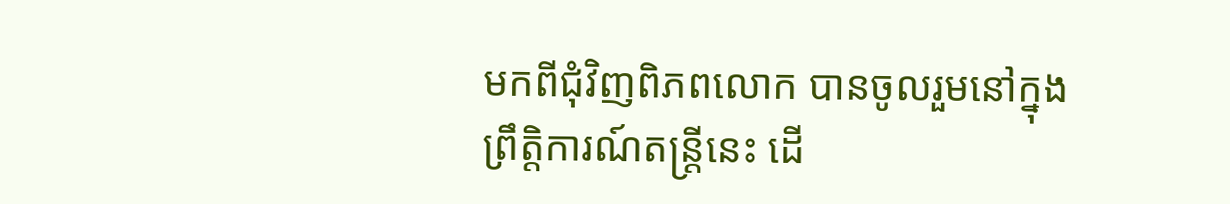មកពីជុំវិញពិភពលោក បានចូលរួមនៅក្នុងព្រឹត្តិការណ៍តន្រ្ដីនេះ ដើ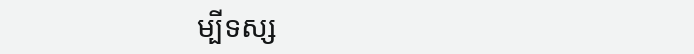ម្បីទស្ស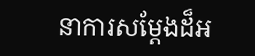នាការសម្តែងដ៏អ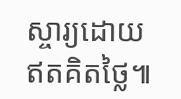ស្ចារ្យដោយឥតគិតថ្លៃ៕